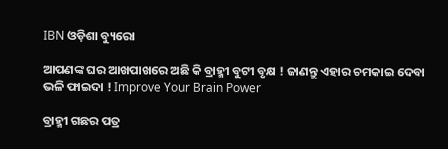IBN ଓଡ଼ିଶା ବ୍ୟୁରୋ

ଆପଣଙ୍କ ଘର ଆଖପାଖରେ ଅଛି କି ବ୍ରାହ୍ମୀ ବୁଟୀ ବୃକ୍ଷ ! ଜାଣନ୍ତୁ ଏହାର ଚମକାଇ ଦେବା ଭଳି ଫାଇଦା ! Improve Your Brain Power

ବ୍ରାହ୍ମୀ ଗଛର ପତ୍ର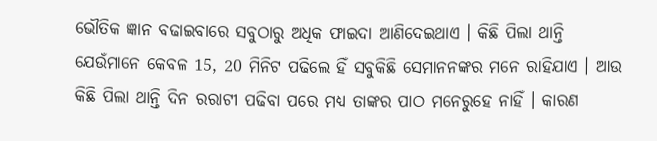ଭୌତିକ ଜ୍ଞାନ ବଢାଇବାରେ ସବୁଠାରୁ ଅଧିକ ଫାଇଦା ଆଣିଦେଇଥାଏ । କିଛି ପିଲା ଥାନ୍ତି ଯେଉଁମାନେ କେବଳ 15, 20 ମିନିଟ ପଢିଲେ ହିଁ ସବୁକିଛି ସେମାନନଙ୍କର ମନେ ରାହିଯାଏ । ଆଉ କିଛି ପିଲା ଥାନ୍ତି ଦିନ ରରାଟୀ ପଢିବା ପରେ ମଧ୍ୟ ତାଙ୍କର ପାଠ ମନେରୁହେ ନାହିଁ । କାରଣ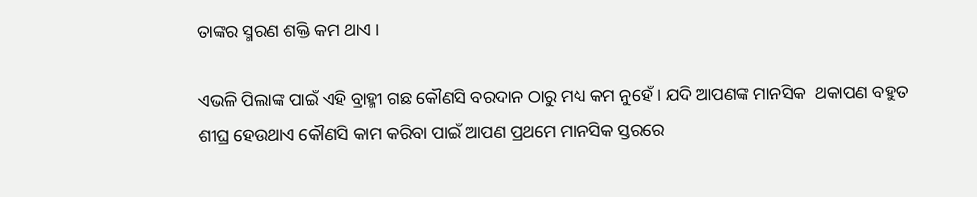ତାଙ୍କର ସ୍ମରଣ ଶକ୍ତି କମ ଥାଏ ।

ଏଭଳି ପିଲାଙ୍କ ପାଇଁ ଏହି ବ୍ରାହ୍ମୀ ଗଛ କୌଣସି ବରଦାନ ଠାରୁ ମଧ୍ୟ କମ ନୁହେଁ । ଯଦି ଆପଣଙ୍କ ମାନସିକ  ଥକାପଣ ବହୁତ ଶୀଘ୍ର ହେଉଥାଏ କୌଣସି କାମ କରିବା ପାଇଁ ଆପଣ ପ୍ରଥମେ ମାନସିକ ସ୍ତରରେ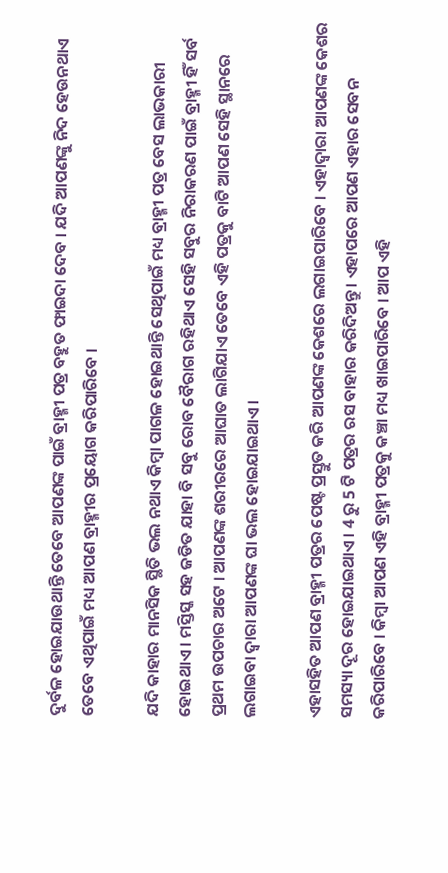ଦୁର୍ବଳ ହୋଇଯାଉଥାନ୍ତି ତେବେ ଆପଣଙ୍କ ପାଇଁ ବ୍ରାହ୍ମୀ ପତ୍ର ବହୁତ ଫାଇଦା ଦେବ । ଯଦି ଆପଣଙ୍କୁ ନିଦ ହେଉନଥାଏ ତେବେ ଏଥିପାଇଁ ମଧ୍ୟ ଆପଣ ବ୍ରାହ୍ମୀର ପ୍ରୟୋଗ କରିପାରିବେ ।

ଯଦି କାହାର ମାନସିକ ସ୍ଥିତି ଭଲ ନଥାଏ କିମ୍ବା ପାଗଳ ହୋଇଥାନ୍ତି ସେଥିପାଇଁ ମଧ୍ୟ ବ୍ରାହ୍ମୀ ପତ୍ର ବେସ ଲାଭକାରୀ ହୋଇଥାଏ । ମସ୍ତିସ୍କ ସହ ଜଡିତ ଯାହା ବି ସବୁ ରୋବ ବୈରାଗ ରହିଥାଏ ସେହି ସବୁର ନିରାକରଣ ପାଇଁ ବ୍ରାହ୍ମୀ ହିଁ ସର୍ବ ପ୍ରଥମ ଉପଚାର ଅଟେ । ଆପଣଙ୍କ ଶରୀରରେ ଆଘାତ ଲାଗିଯାଏ ତେବେ ଏହି ପତ୍ରକୁ ବାଟି ଆପଣ ସେହି ସ୍ଥାନରେ ଲଗାଇବା ଦ୍ଵାରା ଆପଣଙ୍କ ଘା ଭଲ ହୋଇଯାଇଥାଏ ।

ଏହାସହିତ ଆପଣ ବ୍ରାହ୍ମୀ ପତ୍ରର ପେଷ୍ଟ ପ୍ରସ୍ତୁତ କରି ଆପଣଙ୍କ କେଶରେ ଲଗାଇପାରିବେ । ଏହାଦ୍ବାରା ଆପଣଙ୍କ କେଶର ସମସ୍ୟା ଦୂର ହୋଇଯାଇଥାଏ । 4 ରୁ 5 ଟି ପତ୍ରର ରସ ବାହାର କରିଦିଅନ୍ତୁ । ଏହାପରେ ଆପଣ ଏହାର ସେବନ କରିପାରିବେ । କିମ୍ବା ଆପଣ ଏହି ବ୍ରାହ୍ମୀ ପତ୍ରକୁ କଞ୍ଚା ମଧ୍ୟ ଖାଇପାରିବେ । ଆପ ଏହି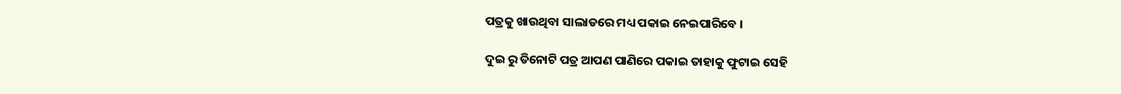ପତ୍ରକୁ ଖାଉଥିବା ସାଲାଡରେ ମଧ୍ୟ ପକାଇ ନେଇପାରିବେ ।

ଦୁଇ ରୁ ତିନୋଟି ପତ୍ର ଆପଣ ପାଣିରେ ପକାଇ ତାହାକୁ ଫୁଟାଇ ସେହି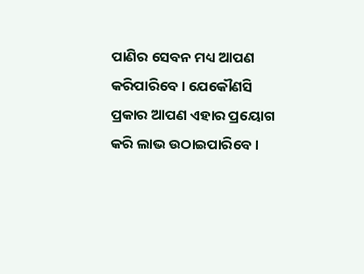ପାଣିର ସେବନ ମଧ୍ୟ ଆପଣ କରିପାରିବେ । ଯେକୌଣସି ପ୍ରକାର ଆପଣ ଏହାର ପ୍ରୟୋଗ କରି ଲାଭ ଉଠାଇପାରିବେ ।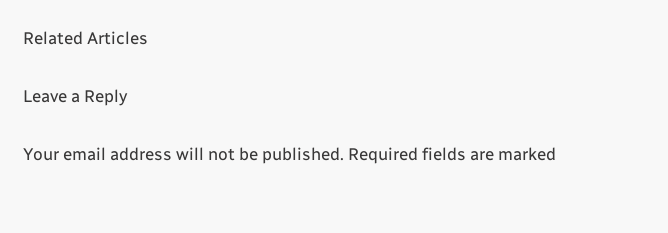Related Articles

Leave a Reply

Your email address will not be published. Required fields are marked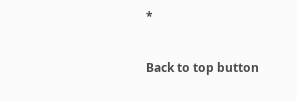*

Back to top button